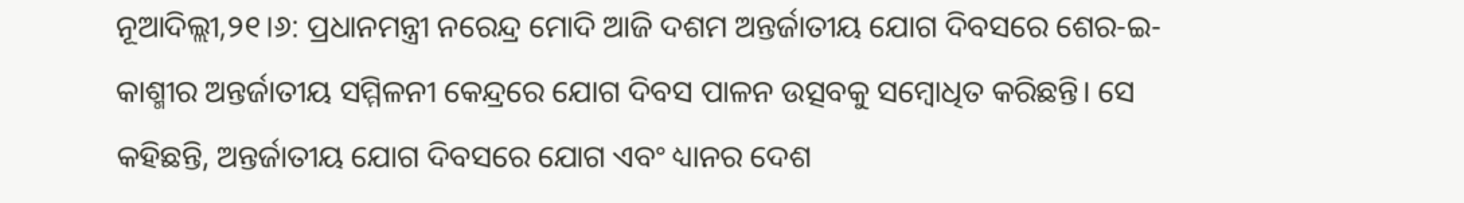ନୂଆଦିଲ୍ଲୀ,୨୧।୬: ପ୍ରଧାନମନ୍ତ୍ରୀ ନରେନ୍ଦ୍ର ମୋଦି ଆଜି ଦଶମ ଅନ୍ତର୍ଜାତୀୟ ଯୋଗ ଦିବସରେ ଶେର-ଇ-କାଶ୍ମୀର ଅନ୍ତର୍ଜାତୀୟ ସମ୍ମିଳନୀ କେନ୍ଦ୍ରରେ ଯୋଗ ଦିବସ ପାଳନ ଉତ୍ସବକୁ ସମ୍ବୋଧିତ କରିଛନ୍ତି। ସେ କହିଛନ୍ତି, ଅନ୍ତର୍ଜାତୀୟ ଯୋଗ ଦିବସରେ ଯୋଗ ଏବଂ ଧ୍ୟାନର ଦେଶ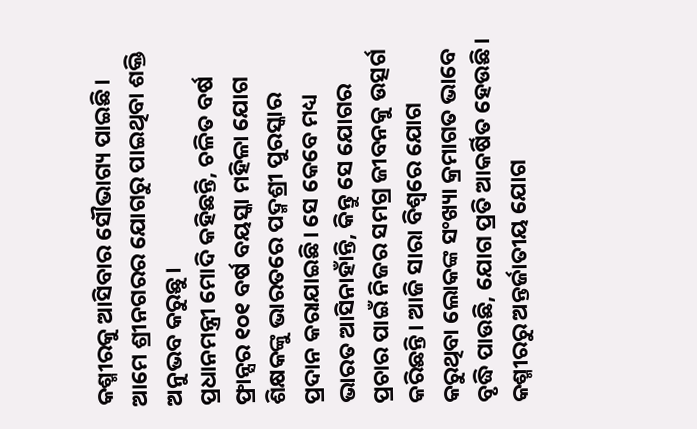କଶ୍ମୀରକୁ ଆସିବାର ସୌଭାଗ୍ୟ ପାଇଛି। ଆମେ ଶ୍ରୀନଗରର ଯୋଗରୁ ପାଇଥିବା ଶକ୍ତି ଅନୁଭବ କରୁଛୁ।
ପ୍ରଧାନମନ୍ତ୍ରୀ ମୋଦି କହିଛନ୍ତି, ଚଳିତ ବର୍ଷ ଫ୍ରାନ୍ସର ୧୦୧ ବର୍ଷ ବୟସ୍କା ମହିଳା ଯୋଗ ଶିକ୍ଷକଙ୍କୁ ଭାରତରେ ପଦ୍ମଶ୍ରୀ ପୁରସ୍କାର ପ୍ରଦାନ କରାଯାଇଛି। ସେ କେବେ ମଧ୍ୟ ଭାରତ ଆସିନାହାଁନ୍ତି, କିନ୍ତୁ ସେ ଯୋଗର ପ୍ରଚାର ପାଇଁ ନିଜର ସମଗ୍ର ଜୀବନକୁ ଉତ୍ସର୍ଗ କରିଛନ୍ତି। ଆଜି ସାରା ବିଶ୍ୱରେ ଯୋଗ କରୁଥିବା ଲୋକଙ୍କ ସଂଖ୍ୟା କ୍ରମାଗତ ଭାବେ ବୃଦ୍ଧି ପାଉଛି, ଯୋଗ ପ୍ରତି ଆକର୍ଷିତ ହେଉଛି।
କଶ୍ମୀରରୁ ଅନ୍ତର୍ଜାତୀୟ ଯୋଗ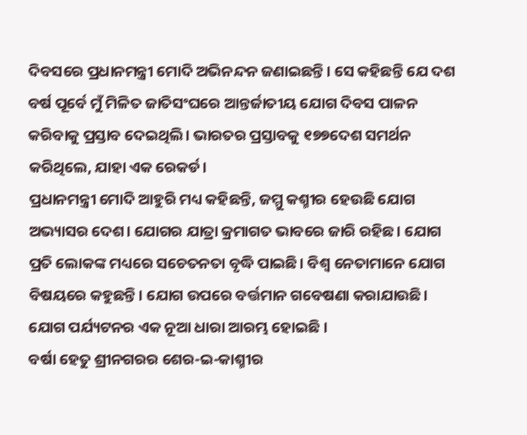ଦିବସରେ ପ୍ରଧାନମନ୍ତ୍ରୀ ମୋଦି ଅଭିନନ୍ଦନ ଜଣାଇଛନ୍ତି। ସେ କହିଛନ୍ତି ଯେ ଦଶ ବର୍ଷ ପୂର୍ବେ ମୁଁ ମିଳିତ ଜାତିସଂଘରେ ଆନ୍ତର୍ଜାତୀୟ ଯୋଗ ଦିବସ ପାଳନ କରିବାକୁ ପ୍ରସ୍ତାବ ଦେଇଥିଲି। ଭାରତର ପ୍ରସ୍ତାବକୁ ୧୭୭ଦେଶ ସମର୍ଥନ କରିଥିଲେ, ଯାହା ଏକ ରେକର୍ଡ।
ପ୍ରଧାନମନ୍ତ୍ରୀ ମୋଦି ଆହୁରି ମଧ୍ୟ କହିଛନ୍ତି, ଜମ୍ମୁ କଶ୍ମୀର ହେଉଛି ଯୋଗ ଅଭ୍ୟାସର ଦେଶ। ଯୋଗର ଯାତ୍ରା କ୍ରମାଗତ ଭାବରେ ଜାରି ରହିଛ। ଯୋଗ ପ୍ରତି ଲୋକଙ୍କ ମଧ୍ୟରେ ସଚେତନତା ବୃଦ୍ଧି ପାଇଛି। ବିଶ୍ୱ ନେତାମାନେ ଯୋଗ ବିଷୟରେ କହୁଛନ୍ତି। ଯୋଗ ଉପରେ ବର୍ତ୍ତମାନ ଗବେଷଣା କରାଯାଉଛି। ଯୋଗ ପର୍ଯ୍ୟଟନର ଏକ ନୂଆ ଧାରା ଆରମ୍ଭ ହୋଇଛି ।
ବର୍ଷା ହେତୁ ଶ୍ରୀନଗରର ଶେର-ଇ-କାଶ୍ମୀର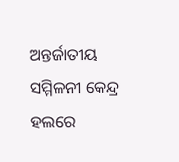ଅନ୍ତର୍ଜାତୀୟ ସମ୍ମିଳନୀ କେନ୍ଦ୍ର ହଲରେ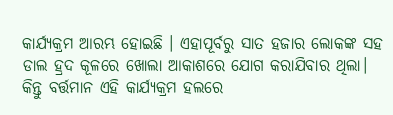କାର୍ଯ୍ୟକ୍ରମ ଆରମ୍ଭ ହୋଇଛି । ଏହାପୂର୍ବରୁ ସାତ ହଜାର ଲୋକଙ୍କ ସହ ଡାଲ ହ୍ରଦ କୂଳରେ ଖୋଲା ଆକାଶରେ ଯୋଗ କରାଯିବାର ଥିଲା। କିନ୍ତୁ ବର୍ତ୍ତମାନ ଏହି କାର୍ଯ୍ୟକ୍ରମ ହଲରେ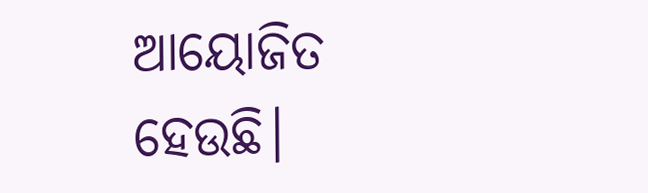ଆୟୋଜିତ ହେଉଛି।